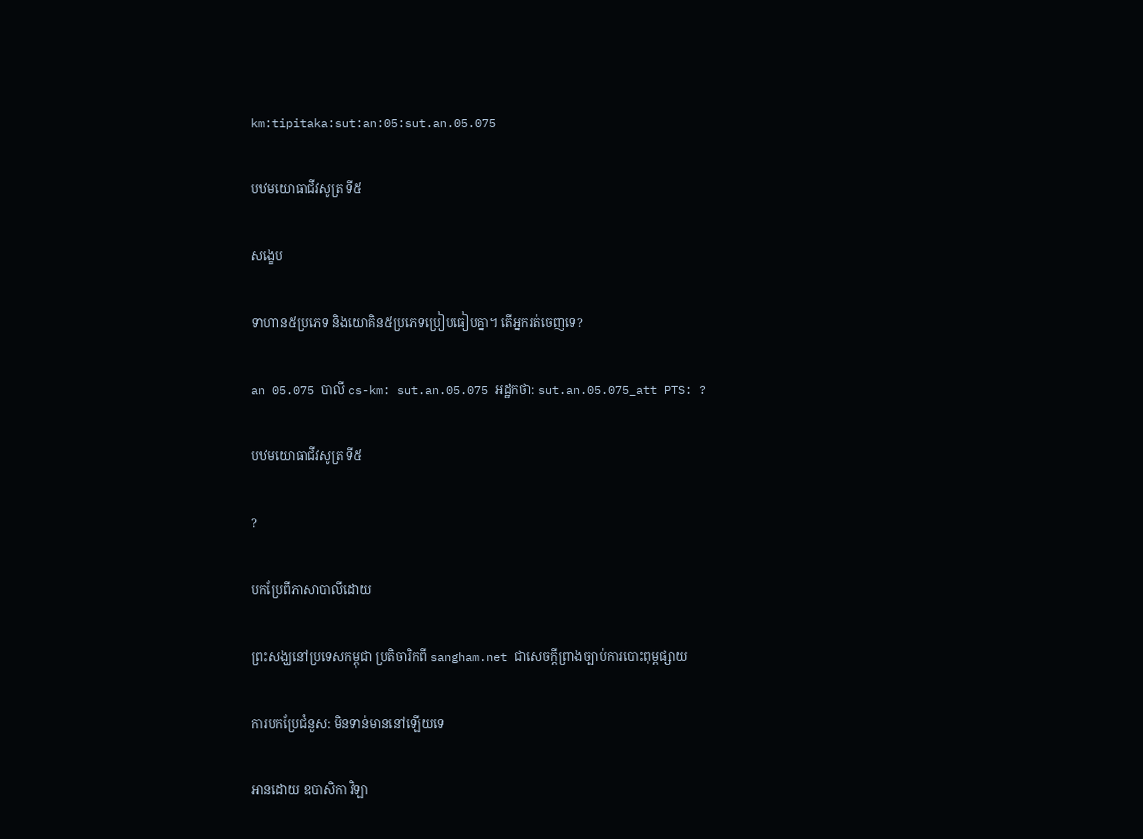km:tipitaka:sut:an:05:sut.an.05.075

បឋមយោធាជីវសូត្រ ទី៥

សង្ខេប

ទាហាន៥ប្រភេទ និងយោគិន៥ប្រភេទប្រៀបធៀបគ្នា។ តើអ្នករត់ចេញទេ?

an 05.075 បាលី cs-km: sut.an.05.075 អដ្ឋកថា: sut.an.05.075_att PTS: ?

បឋមយោធាជីវសូត្រ ទី៥

?

បកប្រែពីភាសាបាលីដោយ

ព្រះសង្ឃនៅប្រទេសកម្ពុជា ប្រតិចារិកពី sangham.net ជាសេចក្តីព្រាងច្បាប់ការបោះពុម្ពផ្សាយ

ការបកប្រែជំនួស: មិនទាន់មាននៅឡើយទេ

អានដោយ ឧបាសិកា វិឡា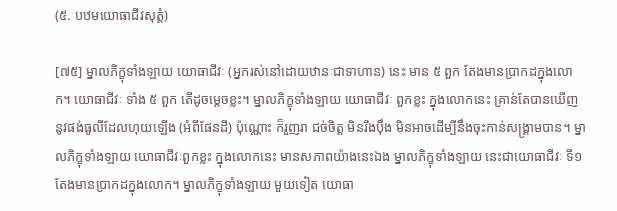(៥. បឋមយោធាជីវសុត្តំ)

[៧៥] ម្នាលភិក្ខុទាំងឡាយ យោធាជីវៈ (អ្នករស់នៅដោយឋានៈជាទាហាន) នេះ មាន ៥ ពួក តែងមានប្រាកដក្នុងលោក។ យោធាជីវៈ ទាំង ៥ ពួក តើដូចម្តេចខ្លះ។ ម្នាលភិក្ខុទាំងឡាយ យោធាជីវៈ ពួកខ្លះ ក្នុងលោកនេះ គ្រាន់តែបានឃើញ នូវផង់ធូលីដែលហុយឡើង (អំពីផែនដី) ប៉ុណ្ណោះ ក៏រួញរា ជច់ចិត្ត មិនរឹងប៉ឹង មិនអាចដើម្បីនឹងចុះកាន់សង្រ្គាមបាន។ ម្នាលភិក្ខុទាំងឡាយ យោធាជីវៈពួកខ្លះ ក្នុងលោកនេះ មានសភាពយ៉ាងនេះឯង ម្នាលភិក្ខុទាំងឡាយ នេះជាយោធាជីវៈ ទី១ តែងមានប្រាកដក្នុងលោក។ ម្នាលភិក្ខុទាំងឡាយ មួយទៀត យោធា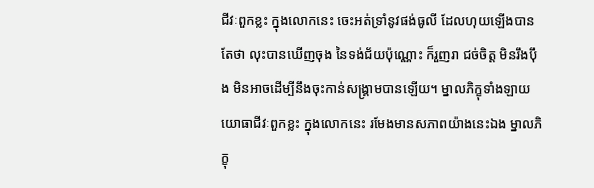ជីវៈពួកខ្លះ ក្នុងលោកនេះ ចេះអត់ទ្រាំនូវផង់ធូលី ដែលហុយឡើងបាន តែថា លុះបានឃើញចុង នៃទង់ជ័យប៉ុណ្ណោះ ក៏រួញរា ជច់ចិត្ត មិនរឹងប៉ឹង មិនអាចដើម្បីនឹងចុះកាន់សង្រ្គាមបានឡើយ។ ម្នាលភិក្ខុទាំងឡាយ យោធាជីវៈពួកខ្លះ ក្នុងលោកនេះ រមែងមានសភាពយ៉ាងនេះឯង ម្នាលភិក្ខុ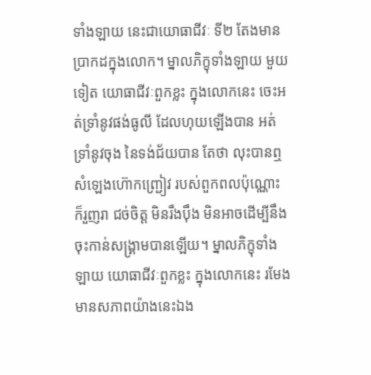ទាំងឡាយ នេះជាយោធាជីវៈ ទី២ តែងមានប្រាកដក្នុងលោក។ ម្នាលភិក្ខុទាំងឡាយ មួយទៀត យោធាជីវៈពួកខ្លះ ក្នុងលោកនេះ ចេះអត់ទ្រាំនូវផង់ធូលី ដែលហុយឡើងបាន អត់ទ្រាំនូវចុង នៃទង់ជ័យបាន តែថា លុះបានឮសំឡេងហ៊ោកញ្រ្ជៀវ របស់ពួកពលប៉ុណ្ណោះ ក៏រួញរា ជច់ចិត្ត មិនរឹងប៉ឹង មិនអាចដើម្បីនឹងចុះកាន់សង្រ្គាមបានឡើយ។ ម្នាលភិក្ខុទាំងឡាយ យោធាជីវៈពួកខ្លះ ក្នុងលោកនេះ រមែងមានសភាពយ៉ាងនេះឯង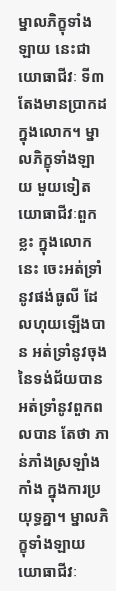ម្នាលភិក្ខុទាំងឡាយ នេះជាយោធាជីវៈ ទី៣ តែងមានប្រាកដក្នុងលោក។ ម្នាលភិក្ខុទាំងឡាយ មួយទៀត យោធាជីវៈពួកខ្លះ ក្នុងលោកនេះ ចេះអត់ទ្រាំនូវផង់ធូលី ដែលហុយឡើងបាន អត់ទ្រាំនូវចុង នៃទង់ជ័យបាន អត់ទ្រាំនូវពួកពលបាន តែថា ភាន់ភាំងស្រឡាំងកាំង ក្នុងការប្រយុទ្ធគ្នា។ ម្នាលភិក្ខុទាំងឡាយ យោធាជីវៈ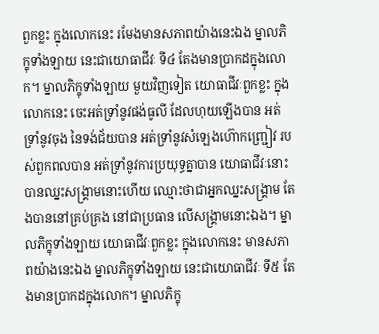ពួកខ្លះ ក្នុងលោកនេះ រមែងមានសភាពយ៉ាងនេះឯង ម្នាលភិក្ខុទាំងឡាយ នេះជាយោធាជីវៈ ទី៤ តែងមានប្រាកដក្នុងលោក។ ម្នាលភិក្ខុទាំងឡាយ មួយវិញទៀត យោធាជីវៈពួកខ្លះ ក្នុងលោកនេះ ចេះអត់ទ្រាំនូវផង់ធូលី ដែលហុយឡើងបាន អត់ទ្រាំនូវចុង នៃទង់ជ័យបាន អត់ទ្រាំនូវសំឡេងហ៊ោកញ្រ្ជៀវ របស់ពួកពលបាន អត់ទ្រាំនូវការប្រយុទ្ធគ្នាបាន យោធាជីវៈនោះ បានឈ្នះសង្រ្គាមនោះហើយ ឈ្មោះថាជាអ្នកឈ្នះសង្រ្គាម តែងបាននៅគ្រប់គ្រង នៅជាប្រធាន លើសង្រ្គាមនោះឯង។ ម្នាលភិក្ខុទាំងឡាយ យោធាជីវៈពួកខ្លះ ក្នុងលោកនេះ មានសភាពយ៉ាងនេះឯង ម្នាលភិក្ខុទាំងឡាយ នេះជាយោធាជីវៈ ទី៥ តែងមានប្រាកដក្នុងលោក។ ម្នាលភិក្ខុ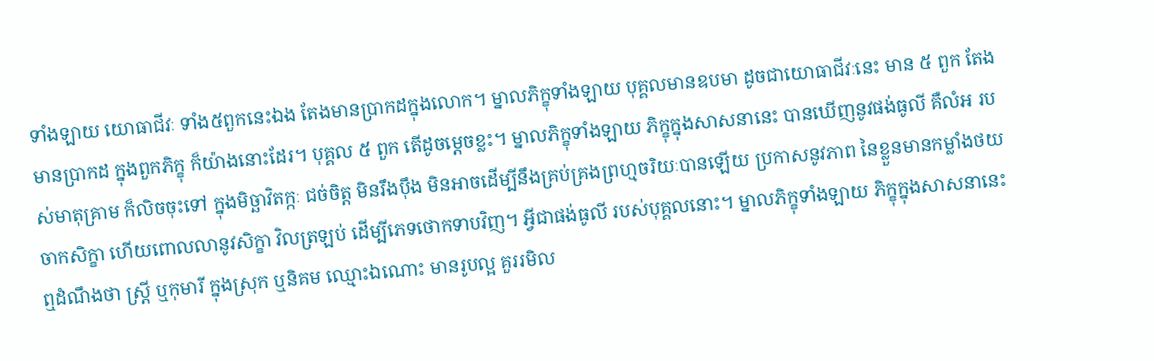ទាំងឡាយ យោធាជីវៈ ទាំង៥ពួកនេះឯង តែងមានប្រាកដក្នុងលោក។ ម្នាលភិក្ខុទាំងឡាយ បុគ្គលមានឧបមា ដូចជាយោធាជីវៈនេះ មាន ៥ ពួក តែងមានប្រាកដ ក្នុងពួកភិក្ខុ ក៏យ៉ាងនោះដែរ។ បុគ្គល ៥ ពួក តើដូចម្តេចខ្លះ។ ម្នាលភិក្ខុទាំងឡាយ ភិក្ខុក្នុងសាសនានេះ បានឃើញនូវផង់ធូលី គឺលំអ របស់មាតុគ្រាម ក៏លិចចុះទៅ ក្នុងមិច្ឆាវិតក្កៈ ជច់ចិត្ត មិនរឹងប៉ឹង មិនអាចដើម្បីនឹងគ្រប់គ្រងព្រហ្មចរិយៈបានឡើយ ប្រកាសនូវភាព នៃខ្លួនមានកម្លាំងថយចាកសិក្ខា ហើយពោលលានូវសិក្ខា វិលត្រឡប់ ដើម្បីភេទថោកទាបវិញ។ អ្វីជាផង់ធូលី របស់បុគ្គលនោះ។ ម្នាលភិក្ខុទាំងឡាយ ភិក្ខុក្នុងសាសនានេះ ឮដំណឹងថា ស្រ្តី ឬកុមារី ក្នុងស្រុក ឬនិគម ឈ្មោះឯណោះ មានរូបល្អ គួររមិល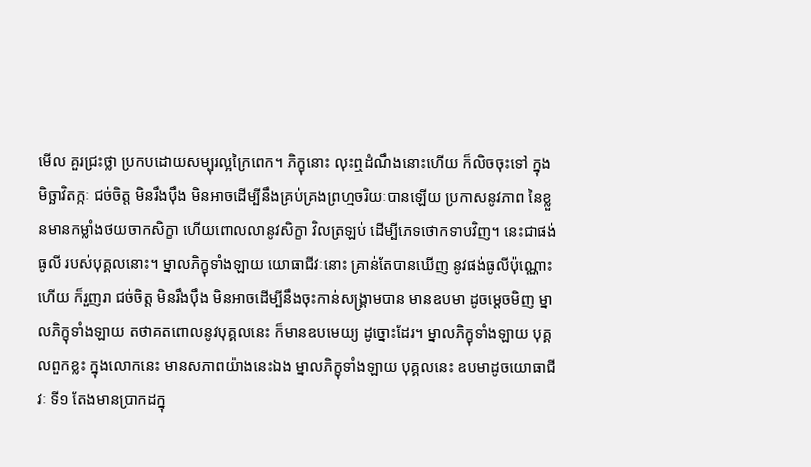មើល គួរជ្រះថ្លា ប្រកបដោយសម្បុរល្អក្រៃពេក។ ភិក្ខុនោះ លុះឮដំណឹងនោះហើយ ក៏លិចចុះទៅ ក្នុងមិច្ឆាវិតក្កៈ ជច់ចិត្ត មិនរឹងប៉ឹង មិនអាចដើម្បីនឹងគ្រប់គ្រងព្រហ្មចរិយៈបានឡើយ ប្រកាសនូវភាព នៃខ្លួនមានកម្លាំងថយចាកសិក្ខា ហើយពោលលានូវសិក្ខា វិលត្រឡប់ ដើម្បីភេទថោកទាបវិញ។ នេះជាផង់ធូលី របស់បុគ្គលនោះ។ ម្នាលភិក្ខុទាំងឡាយ យោធាជីវៈនោះ គ្រាន់តែបានឃើញ នូវផង់ធូលីប៉ុណ្ណោះហើយ ក៏រួញរា ជច់ចិត្ត មិនរឹងប៉ឹង មិនអាចដើម្បីនឹងចុះកាន់សង្រ្គាមបាន មានឧបមា ដូចម្តេចមិញ ម្នាលភិក្ខុទាំងឡាយ តថាគតពោលនូវបុគ្គលនេះ ក៏មានឧបមេយ្យ ដូច្នោះដែរ។ ម្នាលភិក្ខុទាំងឡាយ បុគ្គលពួកខ្លះ ក្នុងលោកនេះ មានសភាពយ៉ាងនេះឯង ម្នាលភិក្ខុទាំងឡាយ បុគ្គលនេះ ឧបមាដូចយោធាជីវៈ ទី១ តែងមានប្រាកដក្នុ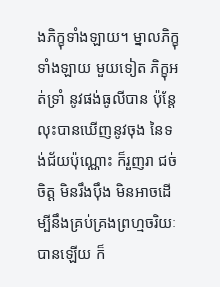ងភិក្ខុទាំងឡាយ។ ម្នាលភិក្ខុទាំងឡាយ មួយទៀត ភិក្ខុអត់ទ្រាំ នូវផង់ធូលីបាន ប៉ុន្តែលុះបានឃើញនូវចុង នៃទង់ជ័យប៉ុណ្ណោះ ក៏រួញរា ជច់ចិត្ត មិនរឹងប៉ឹង មិនអាចដើម្បីនឹងគ្រប់គ្រងព្រហ្មចរិយៈបានឡើយ ក៏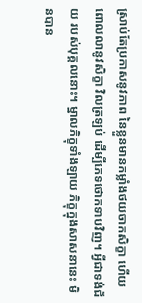ស្រាប់តែប្រកាសនូវភាព នៃខ្លួនមានកម្លាំងថយចាកសិក្ខា ហើយពោលលានូវសិក្ខា វិលត្រឡប់ ដើម្បីភេទថោកទាបវិញ។ អ្វីជាទង់ជ័យ របស់បុគ្គលនោះ។ ម្នាលភិក្ខុទាំងឡាយ ភិក្ខុក្នុងសាសនានេះ មិនបាន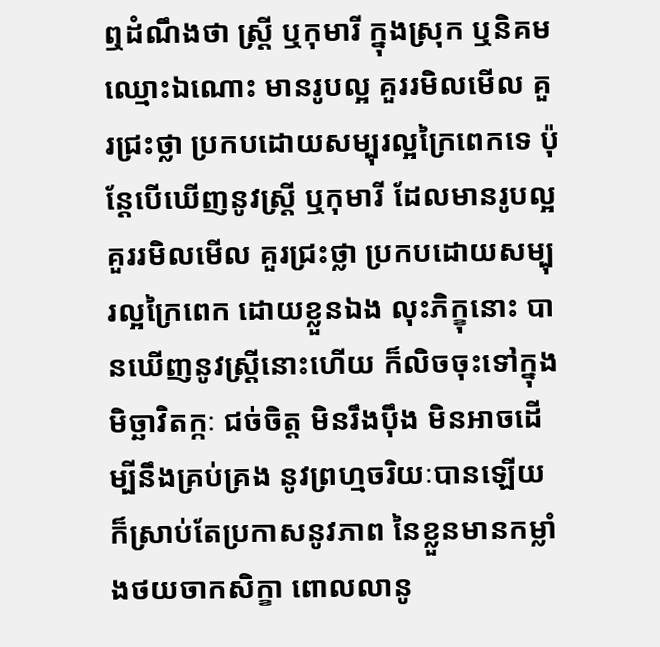ឮដំណឹងថា ស្រ្តី ឬកុមារី ក្នុងស្រុក ឬនិគម ឈ្មោះឯណោះ មានរូបល្អ គួររមិលមើល គួរជ្រះថ្លា ប្រកបដោយសម្បុរល្អក្រៃពេកទេ ប៉ុន្តែបើឃើញនូវស្រ្តី ឬកុមារី ដែលមានរូបល្អ គួររមិលមើល គួរជ្រះថ្លា ប្រកបដោយសម្បុរល្អក្រៃពេក ដោយខ្លួនឯង លុះភិក្ខុនោះ បានឃើញនូវស្រ្តីនោះហើយ ក៏លិចចុះទៅក្នុងមិច្ឆាវិតក្កៈ ជច់ចិត្ត មិនរឹងប៉ឹង មិនអាចដើម្បីនឹងគ្រប់គ្រង នូវព្រហ្មចរិយៈបានឡើយ ក៏ស្រាប់តែប្រកាសនូវភាព នៃខ្លួនមានកម្លាំងថយចាកសិក្ខា ពោលលានូ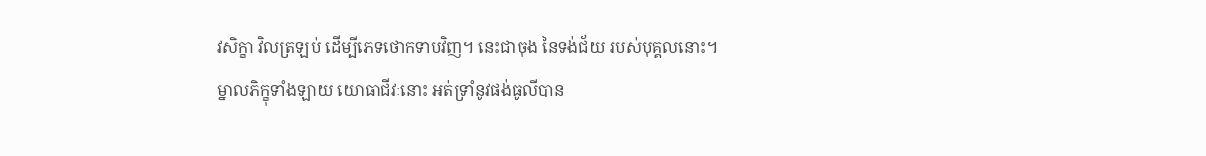វសិក្ខា វិលត្រឡប់ ដើម្បីភេទថោកទាបវិញ។ នេះជាចុង នៃទង់ជ័យ របស់បុគ្គលនោះ។ ម្នាលភិក្ខុទាំងឡាយ យោធាជីវៈនោះ អត់ទ្រាំនូវផង់ធូលីបាន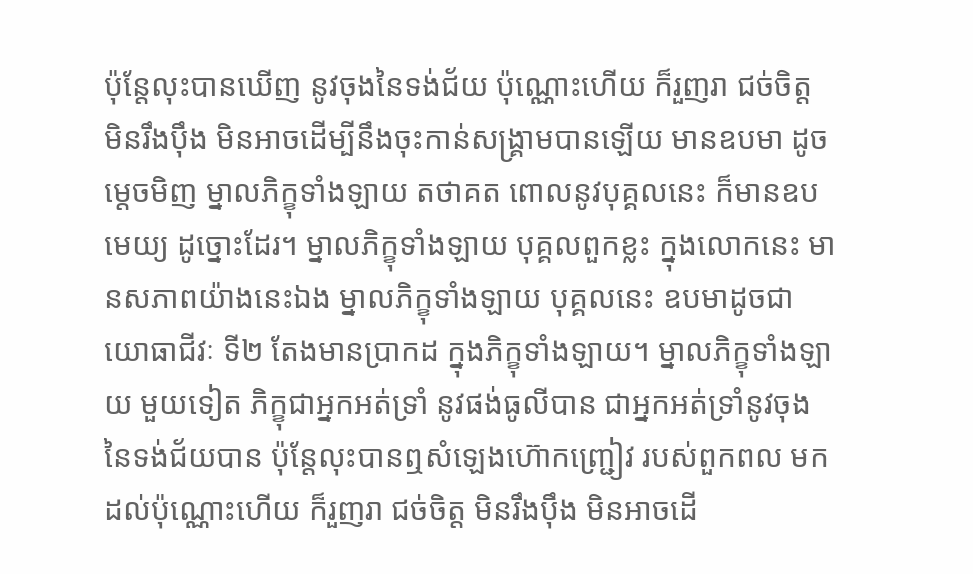ប៉ុន្តែលុះបានឃើញ នូវចុងនៃទង់ជ័យ ប៉ុណ្ណោះហើយ ក៏រួញរា ជច់ចិត្ត មិនរឹងប៉ឹង មិនអាចដើម្បីនឹងចុះកាន់សង្រ្គាមបានឡើយ មានឧបមា ដូចម្តេចមិញ ម្នាលភិក្ខុទាំងឡាយ តថាគត ពោលនូវបុគ្គលនេះ ក៏មានឧបមេយ្យ ដូច្នោះដែរ។ ម្នាលភិក្ខុទាំងឡាយ បុគ្គលពួកខ្លះ ក្នុងលោកនេះ មានសភាពយ៉ាងនេះឯង ម្នាលភិក្ខុទាំងឡាយ បុគ្គលនេះ ឧបមាដូចជាយោធាជីវៈ ទី២ តែងមានប្រាកដ ក្នុងភិក្ខុទាំងឡាយ។ ម្នាលភិក្ខុទាំងឡាយ មួយទៀត ភិក្ខុជាអ្នកអត់ទ្រាំ នូវផង់ធូលីបាន ជាអ្នកអត់ទ្រាំនូវចុង នៃទង់ជ័យបាន ប៉ុន្តែលុះបានឮសំឡេងហ៊ោកញ្ជ្រៀវ របស់ពួកពល មកដល់ប៉ុណ្ណោះហើយ ក៏រួញរា ជច់ចិត្ត មិនរឹងប៉ឹង មិនអាចដើ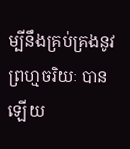ម្បីនឹងគ្រប់គ្រងនូវព្រហ្មចរិយៈ បានឡើយ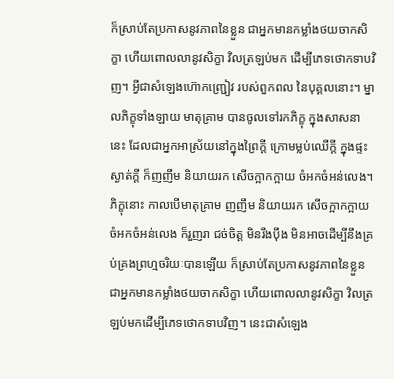ក៏ស្រាប់តែប្រកាសនូវភាពនៃខ្លួន ជាអ្នកមានកម្លាំងថយចាកសិក្ខា ហើយពោលលានូវសិក្ខា វិលត្រឡប់មក ដើម្បីភេទថោកទាបវិញ។ អ្វីជាសំឡេងហ៊ោកញ្ជ្រៀវ របស់ពួកពល នៃបុគ្គលនោះ។ ម្នាលភិក្ខុទាំងឡាយ មាតុគ្រាម បានចូលទៅរកភិក្ខុ ក្នុងសាសនានេះ ដែលជាអ្នកអាស្រ័យនៅក្នុងព្រៃក្តី ក្រោមម្លប់ឈើក្តី ក្នុងផ្ទះស្ងាត់ក្តី ក៏ញញឹម និយាយរក សើចក្អាកក្អាយ ចំអកចំអន់លេង។ ភិក្ខុនោះ កាលបើមាតុគ្រាម ញញឹម និយាយរក សើចក្អាកក្អាយ ចំអកចំអន់លេង ក៏រួញរា ជច់ចិត្ត មិនរឹងប៉ឹង មិនអាចដើម្បីនឹងគ្រប់គ្រងព្រហ្មចរិយៈបានឡើយ ក៏ស្រាប់តែប្រកាសនូវភាពនៃខ្លួន ជាអ្នកមានកម្លាំងថយចាកសិក្ខា ហើយពោលលានូវសិក្ខា វិលត្រឡប់មកដើម្បីភេទថោកទាបវិញ។ នេះជាសំឡេង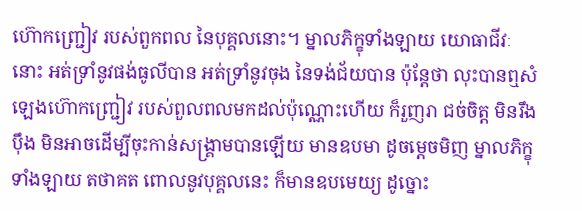ហ៊ោកញ្រ្ជៀវ របស់ពួកពល នៃបុគ្គលនោះ។ ម្នាលភិក្ខុទាំងឡាយ យោធាជីវៈនោះ អត់ទ្រាំនូវផង់ធូលីបាន អត់ទ្រាំនូវចុង នៃទង់ជ័យបាន ប៉ុន្តែថា លុះបានឮសំឡេងហ៊ោកញ្រ្ជៀវ របស់ពួលពលមកដល់ប៉ុណ្ណោះហើយ ក៏រួញរា ជច់ចិត្ត មិនរឹងប៉ឹង មិនអាចដើម្បីចុះកាន់សង្រ្គាមបានឡើយ មានឧបមា ដូចម្តេចមិញ ម្នាលភិក្ខុទាំងឡាយ តថាគត ពោលនូវបុគ្គលនេះ ក៏មានឧបមេយ្យ ដូច្នោះ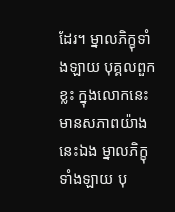ដែរ។ ម្នាលភិក្ខុទាំងឡាយ បុគ្គលពួកខ្លះ ក្នុងលោកនេះ មានសភាពយ៉ាងនេះឯង ម្នាលភិក្ខុទាំងឡាយ បុ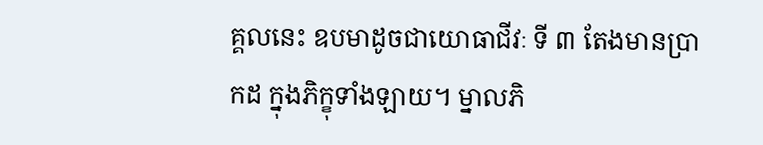គ្គលនេះ ឧបមាដូចជាយោធាជីវៈ ទី ៣ តែងមានប្រាកដ ក្នុងភិក្ខុទាំងឡាយ។ ម្នាលភិ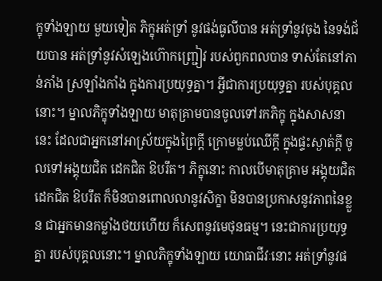ក្ខុទាំងឡាយ មួយទៀត ភិក្ខុអត់ទ្រាំ នូវផង់ធូលីបាន អត់ទ្រាំនូវចុង នៃទង់ជ័យបាន អត់ទ្រាំនូវសំឡេងហ៊ោកញ្រ្ជៀវ របស់ពួកពលបាន ទាស់តែនៅភាន់ភាំង ស្រឡាំងកាំង ក្នុងការប្រយុទ្ធគ្នា។ អ្វីជាការប្រយុទ្ធគ្នា របស់បុគ្គលនោះ។ ម្នាលភិក្ខុទាំងឡាយ មាតុគ្រាមបានចូលទៅរកភិក្ខុ ក្នុងសាសនានេះ ដែលជាអ្នកនៅអាស្រ័យក្នុងព្រៃក្តី ក្រោមម្លប់ឈើក្តី ក្នុងផ្ទះស្ងាត់ក្តី ចូលទៅអង្គុយជិត ដេកជិត ឱបរឹត។ ភិក្ខុនោះ កាលបើមាតុគ្រាម អង្គុយជិត ដេកជិត ឱបរឹត ក៏មិនបានពោលលានូវសិក្ខា មិនបានប្រកាសនូវភាពនៃខ្លួន ជាអ្នកមានកម្លាំងថយហើយ ក៏សេពនូវមេថុនធម្ម។ នេះជាការប្រយុទ្ធគ្នា របស់បុគ្គលនោះ។ ម្នាលភិក្ខុទាំងឡាយ យោធាជីវៈនោះ អត់ទ្រាំនូវផ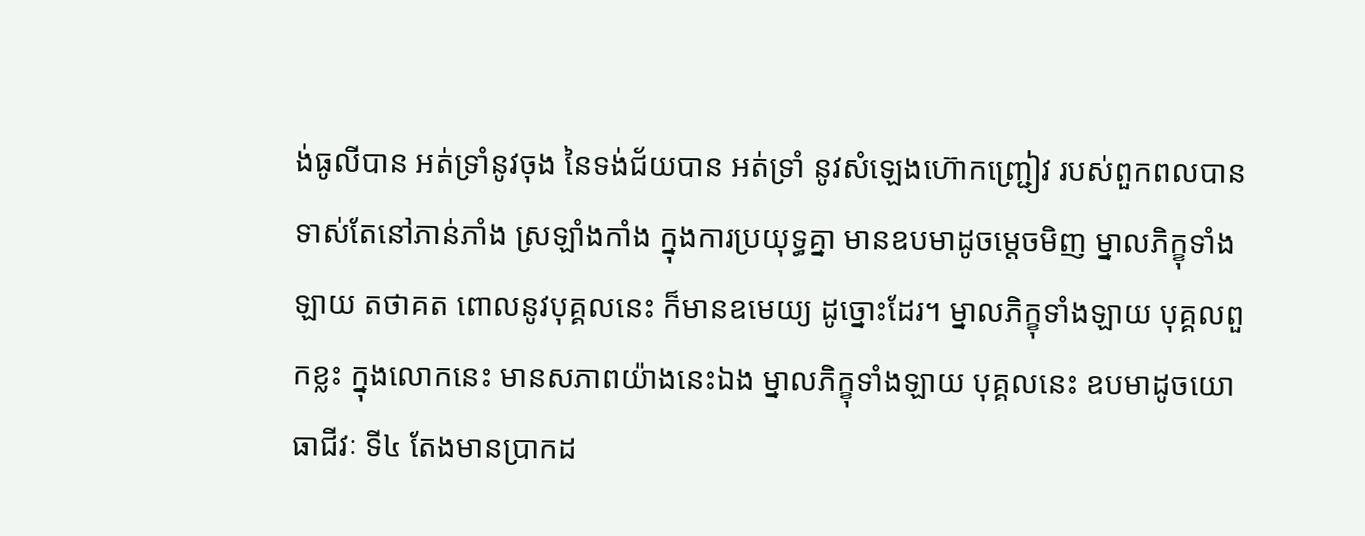ង់ធូលីបាន អត់ទ្រាំនូវចុង នៃទង់ជ័យបាន អត់ទ្រាំ នូវសំឡេងហ៊ោកញ្រ្ជៀវ របស់ពួកពលបាន ទាស់តែនៅភាន់ភាំង ស្រឡាំងកាំង ក្នុងការប្រយុទ្ធគ្នា មានឧបមាដូចម្តេចមិញ ម្នាលភិក្ខុទាំងឡាយ តថាគត ពោលនូវបុគ្គលនេះ ក៏មានឧមេយ្យ ដូច្នោះដែរ។ ម្នាលភិក្ខុទាំងឡាយ បុគ្គលពួកខ្លះ ក្នុងលោកនេះ មានសភាពយ៉ាងនេះឯង ម្នាលភិក្ខុទាំងឡាយ បុគ្គលនេះ ឧបមាដូចយោធាជីវៈ ទី៤ តែងមានប្រាកដ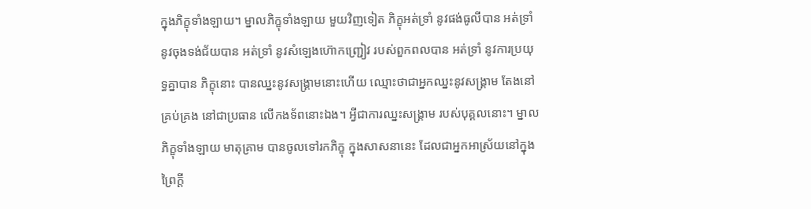ក្នុងភិក្ខុទាំងឡាយ។ ម្នាលភិក្ខុទាំងឡាយ មួយវិញទៀត ភិក្ខុអត់ទ្រាំ នូវផង់ធូលីបាន អត់ទ្រាំនូវចុងទង់ជ័យបាន អត់ទ្រាំ នូវសំឡេងហ៊ោកញ្ជ្រៀវ របស់ពួកពលបាន អត់ទ្រាំ នូវការប្រយុទ្ធគ្នាបាន ភិក្ខុនោះ បានឈ្នះនូវសង្គ្រាមនោះហើយ ឈ្មោះថាជាអ្នកឈ្នះនូវសង្រ្គាម តែងនៅគ្រប់គ្រង នៅជាប្រធាន លើកងទ័ពនោះឯង។ អ្វីជាការឈ្នះសង្រ្គាម របស់បុគ្គលនោះ។ ម្នាលភិក្ខុទាំងឡាយ មាតុគ្រាម បានចូលទៅរកភិក្ខុ ក្នុងសាសនានេះ ដែលជាអ្នកអាស្រ័យនៅក្នុងព្រៃក្តី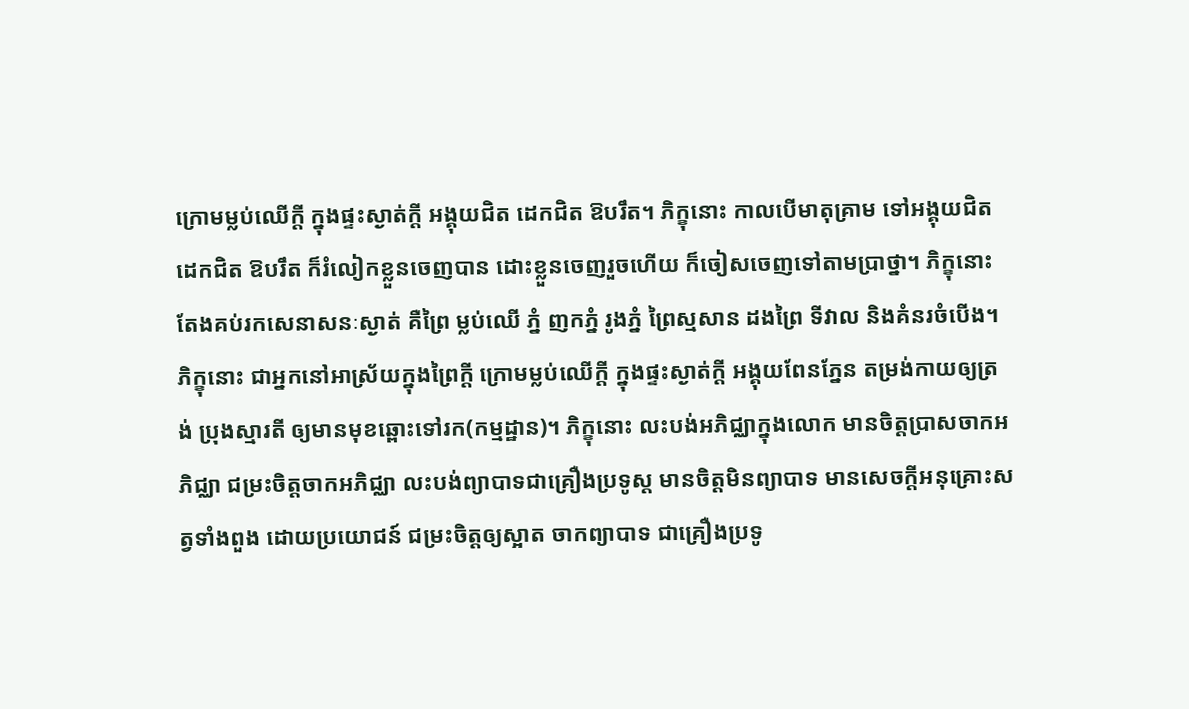ក្រោមម្លប់ឈើក្តី ក្នុងផ្ទះស្ងាត់ក្តី អង្គុយជិត ដេកជិត ឱបរឹត។ ភិក្ខុនោះ កាលបើមាតុគ្រាម ទៅអង្គុយជិត ដេកជិត ឱបរឹត ក៏រំលៀកខ្លួនចេញបាន ដោះខ្លួនចេញរួចហើយ ក៏ចៀសចេញទៅតាមប្រាថ្នា។ ភិក្ខុនោះ តែងគប់រកសេនាសនៈស្ងាត់ គឺព្រៃ ម្លប់ឈើ ភ្នំ ញកភ្នំ រូងភ្នំ ព្រៃស្មសាន ដងព្រៃ ទីវាល និងគំនរចំបើង។ ភិក្ខុនោះ ជាអ្នកនៅអាស្រ័យក្នុងព្រៃក្តី ក្រោមម្លប់ឈើក្តី ក្នុងផ្ទះស្ងាត់ក្តី អង្គុយពែនភ្នែន តម្រង់កាយឲ្យត្រង់ ប្រុងស្មារតី ឲ្យមានមុខឆ្ពោះទៅរក(កម្មដ្ឋាន)។ ភិក្ខុនោះ លះបង់អភិជ្ឈាក្នុងលោក មានចិត្តប្រាសចាកអភិជ្ឈា ជម្រះចិត្តចាកអភិជ្ឈា លះបង់ព្យាបាទជាគ្រឿងប្រទូស្ត មានចិត្តមិនព្យាបាទ មានសេចក្តីអនុគ្រោះសត្វទាំងពួង ដោយប្រយោជន៍ ជម្រះចិត្តឲ្យស្អាត ចាកព្យាបាទ ជាគ្រឿងប្រទូ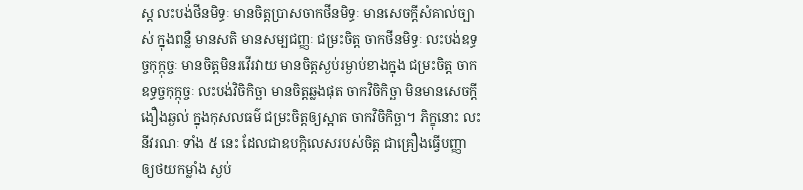ស្ត លះបង់ថីនមិទ្ធៈ មានចិត្តប្រាសចាកថីនមិទ្ធៈ មានសេចក្តីសំគាល់ច្បាស់ ក្នុងពន្លឺ មានសតិ មានសម្បជញ្ញៈ ជម្រះចិត្ត ចាកថីនមិទ្ធៈ លះបង់ឧទ្ធច្ចកុក្កុច្ចៈ មានចិត្តមិនរវើរវាយ មានចិត្តស្ងប់រម្ងាប់ខាងក្នុង ជម្រះចិត្ត ចាកឧទ្ធច្ចកុក្កុច្ចៈ លះបង់វិចិកិច្ឆា មានចិត្តឆ្លងផុត ចាកវិចិកិច្ឆា មិនមានសេចក្តីងឿងឆ្ងល់ ក្នុងកុសលធម៌ ជម្រះចិត្តឲ្យស្អាត ចាកវិចិកិច្ឆា។ ភិក្ខុនោះ លះនីវរណៈ ទាំង ៥ នេះ ដែលជាឧបក្កិលេសរបស់ចិត្ត ជាគ្រឿងធ្វើបញ្ញា ឲ្យថយកម្លាំង ស្ងប់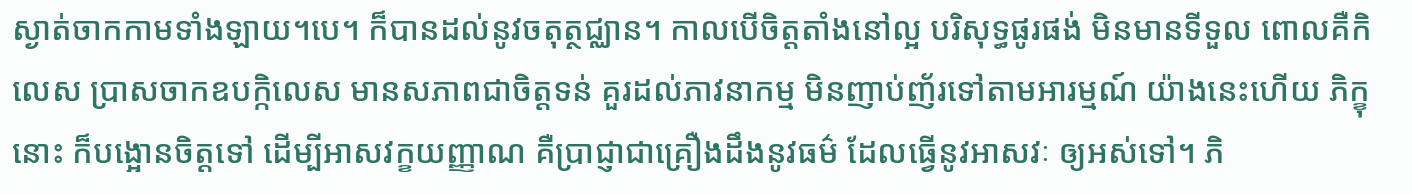ស្ងាត់ចាកកាមទាំងឡាយ។បេ។ ក៏បានដល់នូវចតុត្ថជ្ឈាន។ កាលបើចិត្តតាំងនៅល្អ បរិសុទ្ធផូរផង់ មិនមានទីទួល ពោលគឺកិលេស ប្រាសចាកឧបក្កិលេស មានសភាពជាចិត្តទន់ គួរដល់ភាវនាកម្ម មិនញាប់ញ័រទៅតាមអារម្មណ៍ យ៉ាងនេះហើយ ភិក្ខុនោះ ក៏បង្អោនចិត្តទៅ ដើម្បីអាសវក្ខយញ្ញាណ គឺប្រាជ្ញាជាគ្រឿងដឹងនូវធម៌ ដែលធ្វើនូវអាសវៈ ឲ្យអស់ទៅ។ ភិ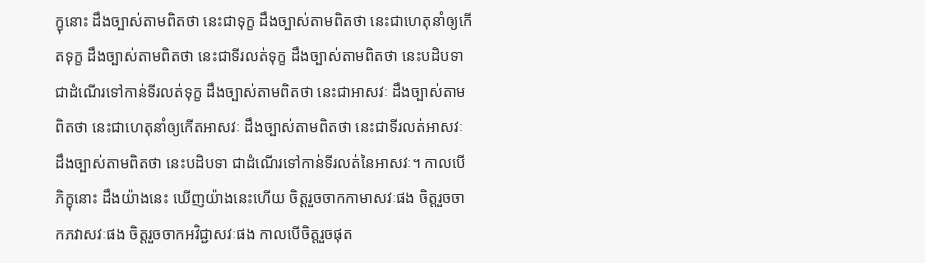ក្ខុនោះ ដឹងច្បាស់តាមពិតថា នេះជាទុក្ខ ដឹងច្បាស់តាមពិតថា នេះជាហេតុនាំឲ្យកើតទុក្ខ ដឹងច្បាស់តាមពិតថា នេះជាទីរលត់ទុក្ខ ដឹងច្បាស់តាមពិតថា នេះបដិបទា ជាដំណើរទៅកាន់ទីរលត់ទុក្ខ ដឹងច្បាស់តាមពិតថា នេះជាអាសវៈ ដឹងច្បាស់តាមពិតថា នេះជាហេតុនាំឲ្យកើតអាសវៈ ដឹងច្បាស់តាមពិតថា នេះជាទីរលត់អាសវៈ ដឹងច្បាស់តាមពិតថា នេះបដិបទា ជាដំណើរទៅកាន់ទីរលត់នៃអាសវៈ។ កាលបើភិក្ខុនោះ ដឹងយ៉ាងនេះ ឃើញយ៉ាងនេះហើយ ចិត្តរួចចាកកាមាសវៈផង ចិត្តរួចចាកភវាសវៈផង ចិត្តរួចចាកអវិជ្ជាសវៈផង កាលបើចិត្តរួចផុត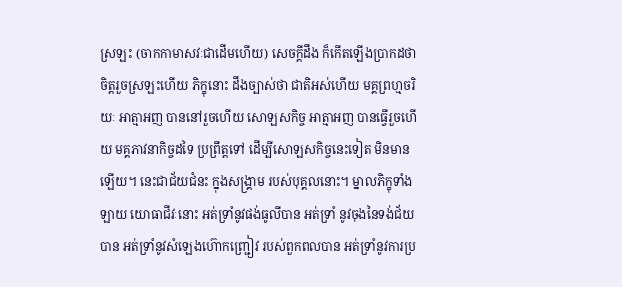ស្រឡះ (ចាកកាមាសវៈជាដើមហើយ) សេចក្តីដឹង ក៏កើតឡើងប្រាកដថា ចិត្តរួចស្រឡះហើយ ភិក្ខុនោះ ដឹងច្បាស់ថា ជាតិអស់ហើយ មគ្គព្រហ្មចរិយៈ អាត្មាអញ បាននៅរួចហើយ សោឡសកិច្ច អាត្មាអញ បានធ្វើរួចហើយ មគ្គភាវនាកិច្ចដទៃ ប្រព្រឹត្តទៅ ដើម្បីសោឡសកិច្ចនេះទៀត មិនមានឡើយ។ នេះជាជ័យជំនះ ក្នុងសង្គ្រាម របស់បុគ្គលនោះ។ ម្នាលភិក្ខុទាំងឡាយ យោធាជីវៈនោះ អត់ទ្រាំនូវផង់ធូលីបាន អត់ទ្រាំ នូវចុងនៃទង់ជ័យបាន អត់ទ្រាំនូវសំឡេងហ៊ោកញ្ជ្រៀវ របស់ពួកពលបាន អត់ទ្រាំនូវការប្រ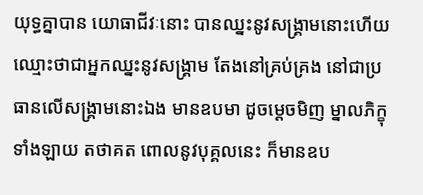យុទ្ធគ្នាបាន យោធាជីវៈនោះ បានឈ្នះនូវសង្រ្គាមនោះហើយ ឈ្មោះថាជាអ្នកឈ្នះនូវសង្គ្រាម តែងនៅគ្រប់គ្រង នៅជាប្រធានលើសង្គ្រាមនោះឯង មានឧបមា ដូចម្តេចមិញ ម្នាលភិក្ខុទាំងឡាយ តថាគត ពោលនូវបុគ្គលនេះ ក៏មានឧប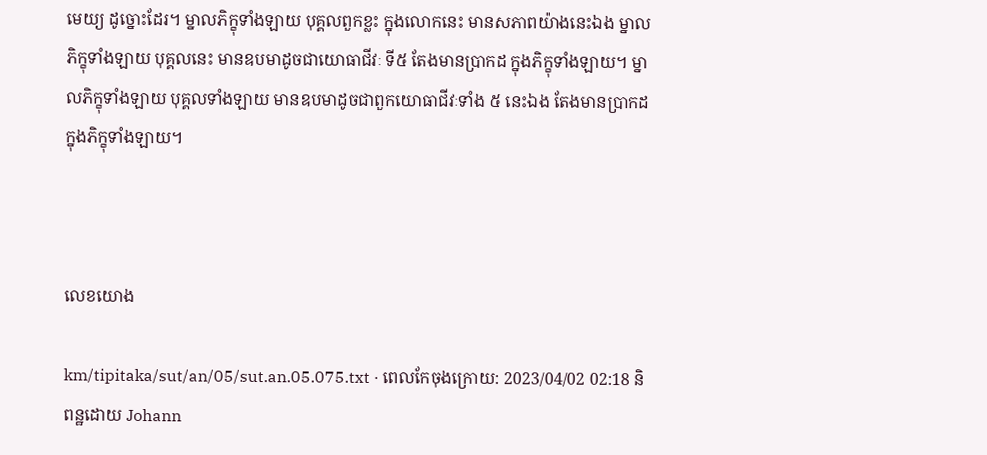មេយ្យ ដូច្នោះដែរ។ ម្នាលភិក្ខុទាំងឡាយ បុគ្គលពួកខ្លះ ក្នុងលោកនេះ មានសភាពយ៉ាងនេះឯង ម្នាលភិក្ខុទាំងឡាយ បុគ្គលនេះ មានឧបមាដូចជាយោធាជីវៈ ទី៥ តែងមានប្រាកដ ក្នុងភិក្ខុទាំងឡាយ។ ម្នាលភិក្ខុទាំងឡាយ បុគ្គលទាំងឡាយ មានឧបមាដូចជាពួកយោធាជីវៈទាំង ៥ នេះឯង តែងមានប្រាកដ ក្នុងភិក្ខុទាំងឡាយ។



លេខយោង

km/tipitaka/sut/an/05/sut.an.05.075.txt · ពេលកែចុងក្រោយ: 2023/04/02 02:18 និពន្ឋដោយ Johann